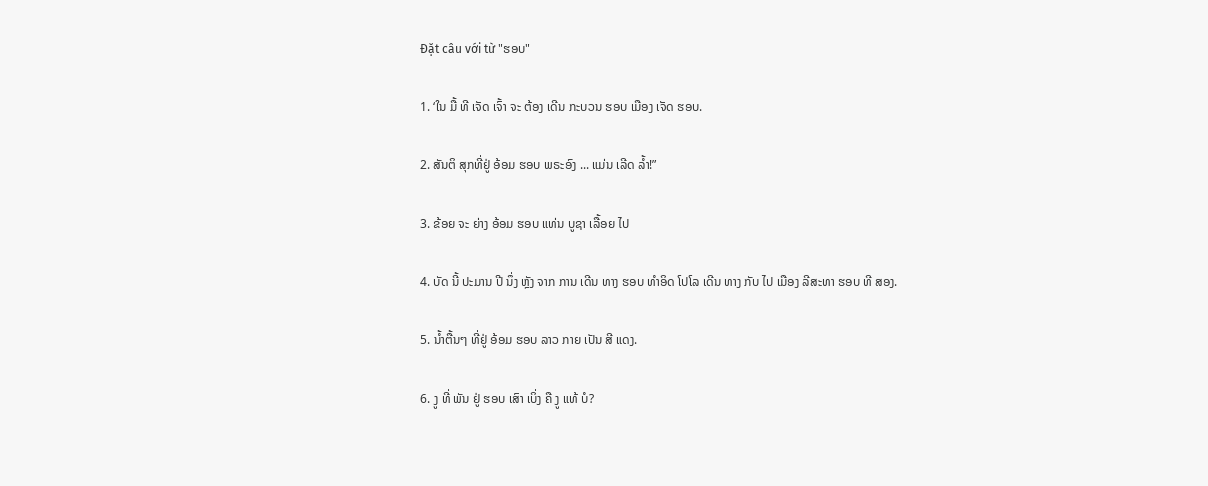Đặt câu với từ "ຮອບ"

1. ‘ໃນ ມື້ ທີ ເຈັດ ເຈົ້າ ຈະ ຕ້ອງ ເດີນ ກະບວນ ຮອບ ເມືອງ ເຈັດ ຮອບ.

2. ສັນຕິ ສຸກທີ່ຢູ່ ອ້ອມ ຮອບ ພຣະອົງ ... ແມ່ນ ເລີດ ລ້ຳ!”

3. ຂ້ອຍ ຈະ ຍ່າງ ອ້ອມ ຮອບ ແທ່ນ ບູຊາ ເລື້ອຍ ໄປ

4. ບັດ ນີ້ ປະມານ ປີ ນຶ່ງ ຫຼັງ ຈາກ ການ ເດີນ ທາງ ຮອບ ທໍາອິດ ໂປໂລ ເດີນ ທາງ ກັບ ໄປ ເມືອງ ລີສະທາ ຮອບ ທີ ສອງ.

5. ນ້ຳຕື້ນໆ ທີ່ຢູ່ ອ້ອມ ຮອບ ລາວ ກາຍ ເປັນ ສີ ແດງ.

6. ງູ ທີ່ ພັນ ຢູ່ ຮອບ ເສົາ ເບິ່ງ ຄື ງູ ແທ້ ບໍ?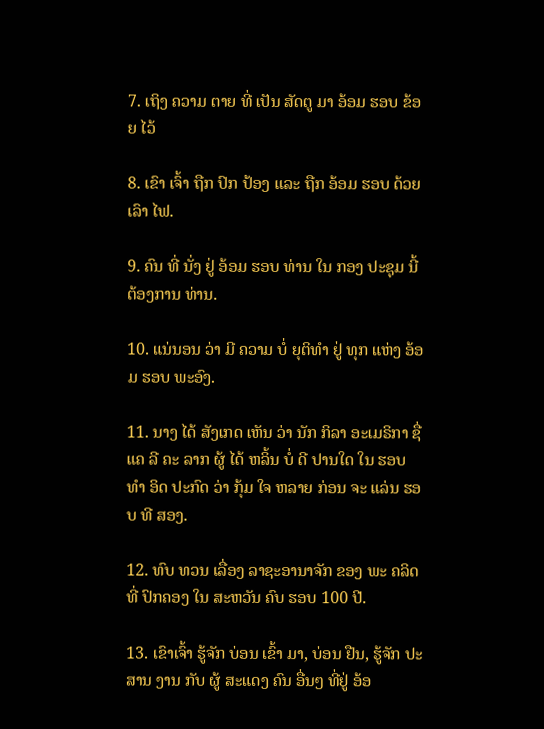7. ເຖິງ ຄວາມ ຕາຍ ທີ່ ເປັນ ສັດຕູ ມາ ອ້ອມ ຮອບ ຂ້ອຍ ໄວ້

8. ເຂົາ ເຈົ້າ ຖືກ ປົກ ປ້ອງ ແລະ ຖືກ ອ້ອມ ຮອບ ດ້ວຍເລົາ ໄຟ.

9. ຄົນ ທີ່ ນັ່ງ ຢູ່ ອ້ອມ ຮອບ ທ່ານ ໃນ ກອງ ປະຊຸມ ນີ້ ຕ້ອງການ ທ່ານ.

10. ແນ່ນອນ ວ່າ ມີ ຄວາມ ບໍ່ ຍຸຕິທໍາ ຢູ່ ທຸກ ແຫ່ງ ອ້ອມ ຮອບ ພະອົງ.

11. ນາງ ໄດ້ ສັງເກດ ເຫັນ ວ່າ ນັກ ກິລາ ອະເມຣິກາ ຊື່ ແຄ ລີ ຄະ ລາກ ຜູ້ ໄດ້ ຫລິ້ນ ບໍ່ ດີ ປານໃດ ໃນ ຮອບ ທໍາ ອິດ ປະກົດ ວ່າ ກຸ້ມ ໃຈ ຫລາຍ ກ່ອນ ຈະ ແລ່ນ ຮອບ ທີ ສອງ.

12. ທົບ ທວນ ເລື່ອງ ລາຊະອານາຈັກ ຂອງ ພະ ຄລິດ ທີ່ ປົກຄອງ ໃນ ສະຫວັນ ຄົບ ຮອບ 100 ປີ.

13. ເຂົາເຈົ້າ ຮູ້ຈັກ ບ່ອນ ເຂົ້າ ມາ, ບ່ອນ ຢືນ, ຮູ້ຈັກ ປະສານ ງານ ກັບ ຜູ້ ສະແດງ ຄົນ ອື່ນໆ ທີ່ຢູ່ ອ້ອ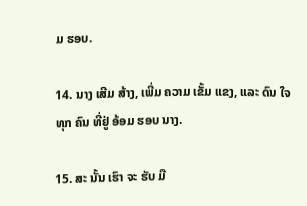ມ ຮອບ.

14. ນາງ ເສີມ ສ້າງ, ເພີ່ມ ຄວາມ ເຂັ້ມ ແຂງ, ແລະ ດົນ ໃຈ ທຸກ ຄົນ ທີ່ຢູ່ ອ້ອມ ຮອບ ນາງ.

15. ສະ ນັ້ນ ເຮົາ ຈະ ຮັບ ມື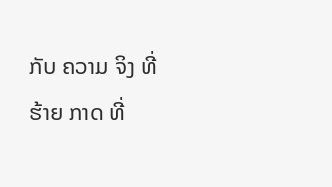ກັບ ຄວາມ ຈິງ ທີ່ ຮ້າຍ ກາດ ທີ່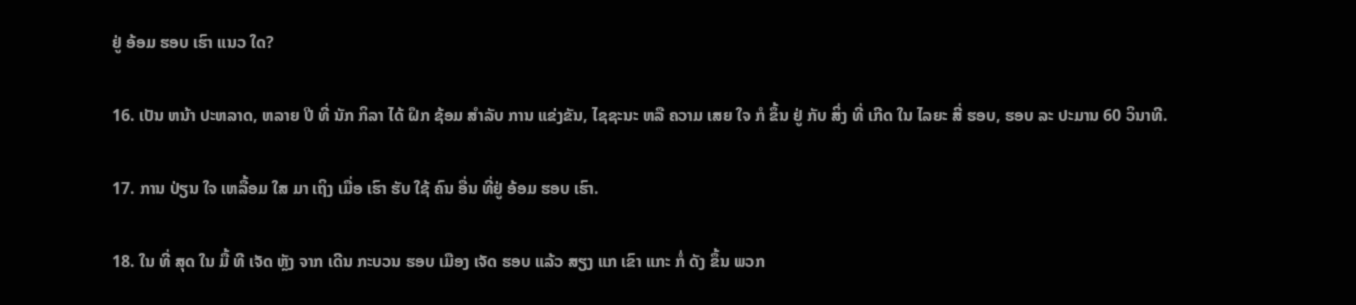ຢູ່ ອ້ອມ ຮອບ ເຮົາ ແນວ ໃດ?

16. ເປັນ ຫນ້າ ປະຫລາດ, ຫລາຍ ປີ ທີ່ ນັກ ກິລາ ໄດ້ ຝຶກ ຊ້ອມ ສໍາລັບ ການ ແຂ່ງຂັນ, ໄຊຊະນະ ຫລື ຄວາມ ເສຍ ໃຈ ກໍ ຂຶ້ນ ຢູ່ ກັບ ສິ່ງ ທີ່ ເກີດ ໃນ ໄລຍະ ສີ່ ຮອບ, ຮອບ ລະ ປະມານ 60 ວິນາທີ.

17. ການ ປ່ຽນ ໃຈ ເຫລື້ອມ ໃສ ມາ ເຖິງ ເມື່ອ ເຮົາ ຮັບ ໃຊ້ ຄົນ ອື່ນ ທີ່ຢູ່ ອ້ອມ ຮອບ ເຮົາ.

18. ໃນ ທີ່ ສຸດ ໃນ ມື້ ທີ ເຈັດ ຫຼັງ ຈາກ ເດີນ ກະບວນ ຮອບ ເມືອງ ເຈັດ ຮອບ ແລ້ວ ສຽງ ແກ ເຂົາ ແກະ ກໍ່ ດັງ ຂຶ້ນ ພວກ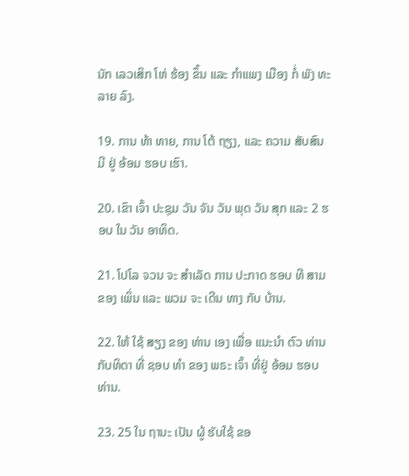ນັກ ເລວເສິກ ໂຫ່ ຮ້ອງ ຂຶ້ນ ແລະ ກໍາແພງ ເມືອງ ກໍ່ ພັງ ທະລາຍ ລົງ.

19. ການ ທ້າ ທາຍ, ການ ໂຕ້ ຖຽງ, ແລະ ຄວາມ ສັບສົນ ມີ ຢູ່ ອ້ອມ ຮອບ ເຮົາ.

20. ເຂົາ ເຈົ້າ ປະຊຸມ ວັນ ຈັນ ວັນ ພຸດ ວັນ ສຸກ ແລະ 2 ຮອບ ໃນ ວັນ ອາທິດ.

21. ໂປໂລ ຈວນ ຈະ ສໍາເລັດ ການ ປະກາດ ຮອບ ທີ ສາມ ຂອງ ເພິ່ນ ແລະ ພວມ ຈະ ເດີນ ທາງ ກັບ ບ້ານ.

22. ໃຫ້ ໃຊ້ ສຽງ ຂອງ ທ່ານ ເອງ ເພື່ອ ແນະນໍາ ຕົວ ທ່ານ ກັບທິດາ ທີ່ ຊອບ ທໍາ ຂອງ ພຣະ ເຈົ້າ ທີ່ຢູ່ ອ້ອມ ຮອບ ທ່ານ.

23. 25 ໃນ ຖານະ ເປັນ ຜູ້ ຮັບໃຊ້ ຂອ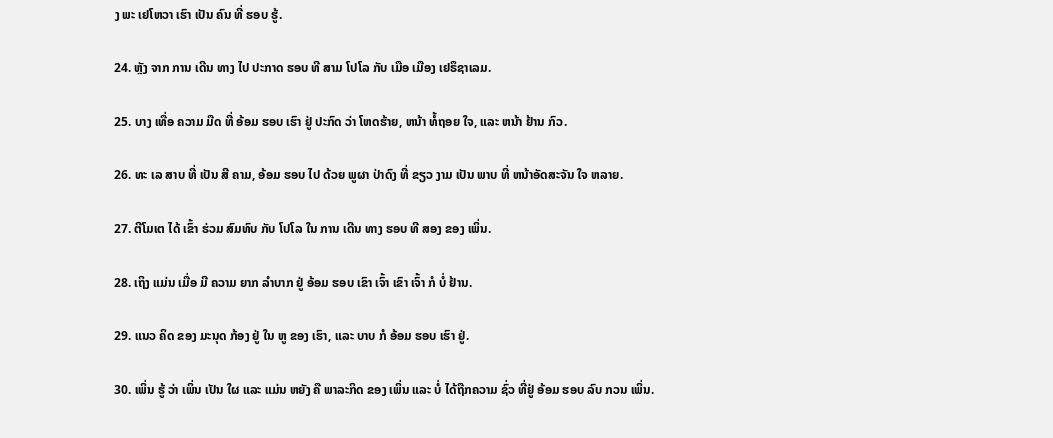ງ ພະ ເຢໂຫວາ ເຮົາ ເປັນ ຄົນ ທີ່ ຮອບ ຮູ້.

24. ຫຼັງ ຈາກ ການ ເດີນ ທາງ ໄປ ປະກາດ ຮອບ ທີ ສາມ ໂປໂລ ກັບ ເມືອ ເມືອງ ເຢຣຶຊາເລມ.

25. ບາງ ເທື່ອ ຄວາມ ມືດ ທີ່ ອ້ອມ ຮອບ ເຮົາ ຢູ່ ປະກົດ ວ່າ ໂຫດຮ້າຍ, ຫນ້າ ທໍ້ຖອຍ ໃຈ, ແລະ ຫນ້າ ຢ້ານ ກົວ.

26. ທະ ເລ ສາບ ທີ່ ເປັນ ສີ ຄາມ, ອ້ອມ ຮອບ ໄປ ດ້ວຍ ພູຜາ ປ່າດົງ ທີ່ ຂຽວ ງາມ ເປັນ ພາບ ທີ່ ຫນ້າອັດສະຈັນ ໃຈ ຫລາຍ.

27. ຕີໂມເຕ ໄດ້ ເຂົ້າ ຮ່ວມ ສົມທົບ ກັບ ໂປໂລ ໃນ ການ ເດີນ ທາງ ຮອບ ທີ ສອງ ຂອງ ເພິ່ນ.

28. ເຖິງ ແມ່ນ ເມື່ອ ມີ ຄວາມ ຍາກ ລໍາບາກ ຢູ່ ອ້ອມ ຮອບ ເຂົາ ເຈົ້າ ເຂົາ ເຈົ້າ ກໍ ບໍ່ ຢ້ານ.

29. ແນວ ຄິດ ຂອງ ມະນຸດ ກ້ອງ ຢູ່ ໃນ ຫູ ຂອງ ເຮົາ, ແລະ ບາບ ກໍ ອ້ອມ ຮອບ ເຮົາ ຢູ່.

30. ເພິ່ນ ຮູ້ ວ່າ ເພິ່ນ ເປັນ ໃຜ ແລະ ແມ່ນ ຫຍັງ ຄື ພາລະກິດ ຂອງ ເພິ່ນ ແລະ ບໍ່ ໄດ້ຖືກຄວາມ ຊົ່ວ ທີ່ຢູ່ ອ້ອມ ຮອບ ລົບ ກວນ ເພິ່ນ.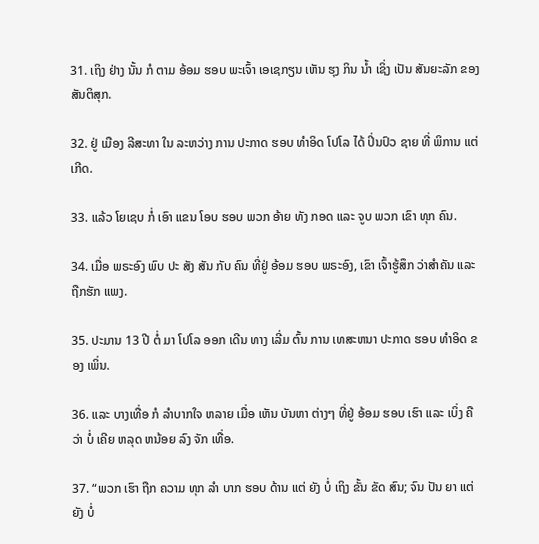31. ເຖິງ ຢ່າງ ນັ້ນ ກໍ ຕາມ ອ້ອມ ຮອບ ພະເຈົ້າ ເອເຊກຽນ ເຫັນ ຮຸງ ກິນ ນໍ້າ ເຊິ່ງ ເປັນ ສັນຍະລັກ ຂອງ ສັນຕິສຸກ.

32. ຢູ່ ເມືອງ ລີສະທາ ໃນ ລະຫວ່າງ ການ ປະກາດ ຮອບ ທໍາອິດ ໂປໂລ ໄດ້ ປິ່ນປົວ ຊາຍ ທີ່ ພິການ ແຕ່ ເກີດ.

33. ແລ້ວ ໂຍເຊບ ກໍ່ ເອົາ ແຂນ ໂອບ ຮອບ ພວກ ອ້າຍ ທັງ ກອດ ແລະ ຈູບ ພວກ ເຂົາ ທຸກ ຄົນ.

34. ເມື່ອ ພຣະອົງ ພົບ ປະ ສັງ ສັນ ກັບ ຄົນ ທີ່ຢູ່ ອ້ອມ ຮອບ ພຣະອົງ, ເຂົາ ເຈົ້າຮູ້ສຶກ ວ່າສໍາຄັນ ແລະ ຖືກຮັກ ແພງ.

35. ປະມານ 13 ປີ ຕໍ່ ມາ ໂປໂລ ອອກ ເດີນ ທາງ ເລີ່ມ ຕົ້ນ ການ ເທສະຫນາ ປະກາດ ຮອບ ທໍາອິດ ຂອງ ເພິ່ນ.

36. ແລະ ບາງເທື່ອ ກໍ ລໍາບາກໃຈ ຫລາຍ ເມື່ອ ເຫັນ ບັນຫາ ຕ່າງໆ ທີ່ຢູ່ ອ້ອມ ຮອບ ເຮົາ ແລະ ເບິ່ງ ຄື ວ່າ ບໍ່ ເຄີຍ ຫລຸດ ຫນ້ອຍ ລົງ ຈັກ ເທື່ອ.

37. “ພວກ ເຮົາ ຖືກ ຄວາມ ທຸກ ລໍາ ບາກ ຮອບ ດ້ານ ແຕ່ ຍັງ ບໍ່ ເຖິງ ຂັ້ນ ຂັດ ສົນ; ຈົນ ປັນ ຍາ ແຕ່ ຍັງ ບໍ່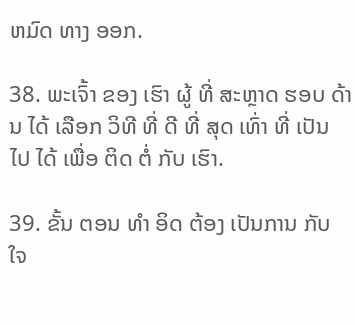ຫມົດ ທາງ ອອກ.

38. ພະເຈົ້າ ຂອງ ເຮົາ ຜູ້ ທີ່ ສະຫຼາດ ຮອບ ດ້ານ ໄດ້ ເລືອກ ວິທີ ທີ່ ດີ ທີ່ ສຸດ ເທົ່າ ທີ່ ເປັນ ໄປ ໄດ້ ເພື່ອ ຕິດ ຕໍ່ ກັບ ເຮົາ.

39. ຂັ້ນ ຕອນ ທໍາ ອິດ ຕ້ອງ ເປັນການ ກັບ ໃຈ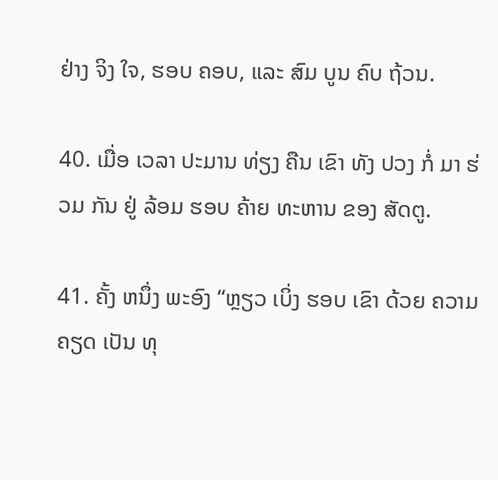ຢ່າງ ຈິງ ໃຈ, ຮອບ ຄອບ, ແລະ ສົມ ບູນ ຄົບ ຖ້ວນ.

40. ເມື່ອ ເວລາ ປະມານ ທ່ຽງ ຄືນ ເຂົາ ທັງ ປວງ ກໍ່ ມາ ຮ່ວມ ກັນ ຢູ່ ລ້ອມ ຮອບ ຄ້າຍ ທະຫານ ຂອງ ສັດຕູ.

41. ຄັ້ງ ຫນຶ່ງ ພະອົງ “ຫຼຽວ ເບິ່ງ ຮອບ ເຂົາ ດ້ວຍ ຄວາມ ຄຽດ ເປັນ ທຸ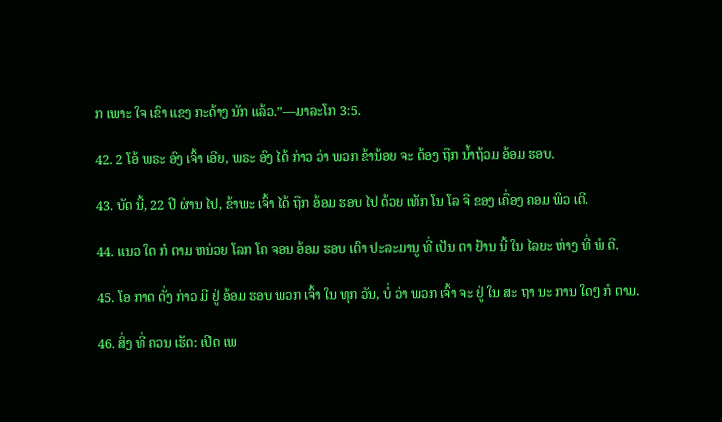ກ ເພາະ ໃຈ ເຂົາ ແຂງ ກະດ້າງ ນັກ ແລ້ວ.”—ມາລະໂກ 3:5.

42. 2 ໂອ້ ພຣະ ອົງ ເຈົ້າ ເອີຍ, ພຣະ ອົງ ໄດ້ ກ່າວ ວ່າ ພວກ ຂ້ານ້ອຍ ຈະ ຕ້ອງ ຖືກ ນ້ຳຖ້ວມ ອ້ອມ ຮອບ.

43. ບັດ ນີ້, 22 ປີ ຜ່ານ ໄປ, ຂ້າພະ ເຈົ້າ ໄດ້ ຖືກ ອ້ອມ ຮອບ ໄປ ດ້ວຍ ເທັກ ໂນ ໂລ ຈີ ຂອງ ເຄື່ອງ ຄອມ ພິວ ເຕີ.

44. ແນວ ໃດ ກໍ ຕາມ ຫນ່ວຍ ໂລກ ໂຄ ຈອນ ອ້ອມ ຮອບ ເຕົາ ປະລະມານູ ທີ່ ເປັນ ຕາ ຢ້ານ ນີ້ ໃນ ໄລຍະ ຫ່າງ ທີ່ ພໍ ດີ.

45. ໂອ ກາດ ດັ່ງ ກ່າວ ມີ ຢູ່ ອ້ອມ ຮອບ ພວກ ເຈົ້າ ໃນ ທຸກ ວັນ, ບໍ່ ວ່າ ພວກ ເຈົ້າ ຈະ ຢູ່ ໃນ ສະ ຖາ ນະ ການ ໃດໆ ກໍ ຕາມ.

46. ສິ່ງ ທີ່ ຄວນ ເຮັດ: ເປີດ ເພ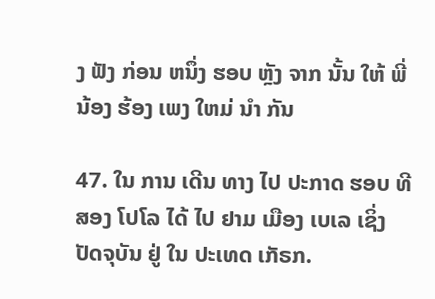ງ ຟັງ ກ່ອນ ຫນຶ່ງ ຮອບ ຫຼັງ ຈາກ ນັ້ນ ໃຫ້ ພີ່ ນ້ອງ ຮ້ອງ ເພງ ໃຫມ່ ນໍາ ກັນ

47. ໃນ ການ ເດີນ ທາງ ໄປ ປະກາດ ຮອບ ທີ ສອງ ໂປໂລ ໄດ້ ໄປ ຢາມ ເມືອງ ເບເລ ເຊິ່ງ ປັດຈຸບັນ ຢູ່ ໃນ ປະເທດ ເກັຣກ.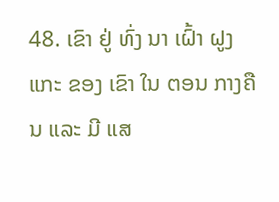48. ເຂົາ ຢູ່ ທົ່ງ ນາ ເຝົ້າ ຝູງ ແກະ ຂອງ ເຂົາ ໃນ ຕອນ ກາງຄືນ ແລະ ມີ ແສ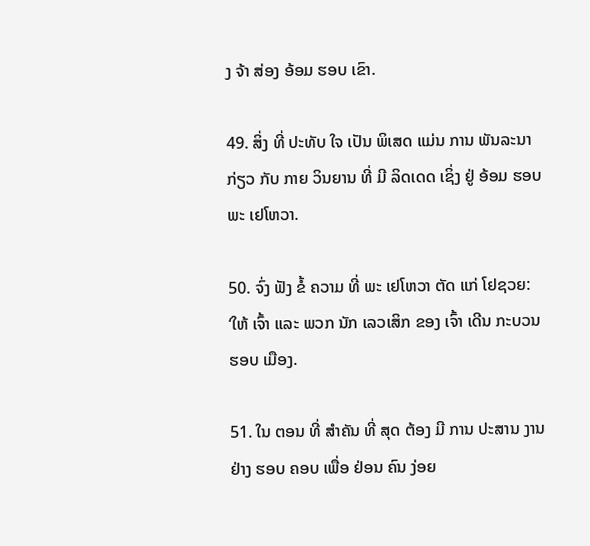ງ ຈ້າ ສ່ອງ ອ້ອມ ຮອບ ເຂົາ.

49. ສິ່ງ ທີ່ ປະທັບ ໃຈ ເປັນ ພິເສດ ແມ່ນ ການ ພັນລະນາ ກ່ຽວ ກັບ ກາຍ ວິນຍານ ທີ່ ມີ ລິດເດດ ເຊິ່ງ ຢູ່ ອ້ອມ ຮອບ ພະ ເຢໂຫວາ.

50. ຈົ່ງ ຟັງ ຂໍ້ ຄວາມ ທີ່ ພະ ເຢໂຫວາ ຕັດ ແກ່ ໂຢຊວຍ: ‘ໃຫ້ ເຈົ້າ ແລະ ພວກ ນັກ ເລວເສິກ ຂອງ ເຈົ້າ ເດີນ ກະບວນ ຮອບ ເມືອງ.

51. ໃນ ຕອນ ທີ່ ສໍາຄັນ ທີ່ ສຸດ ຕ້ອງ ມີ ການ ປະສານ ງານ ຢ່າງ ຮອບ ຄອບ ເພື່ອ ຢ່ອນ ຄົນ ງ່ອຍ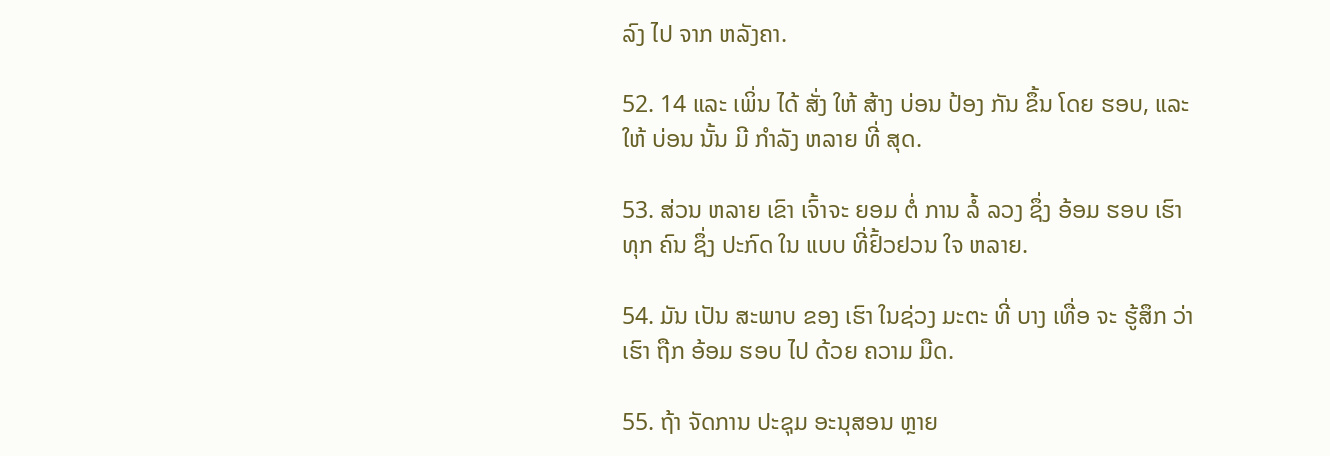ລົງ ໄປ ຈາກ ຫລັງຄາ.

52. 14 ແລະ ເພິ່ນ ໄດ້ ສັ່ງ ໃຫ້ ສ້າງ ບ່ອນ ປ້ອງ ກັນ ຂຶ້ນ ໂດຍ ຮອບ, ແລະ ໃຫ້ ບ່ອນ ນັ້ນ ມີ ກໍາລັງ ຫລາຍ ທີ່ ສຸດ.

53. ສ່ວນ ຫລາຍ ເຂົາ ເຈົ້າຈະ ຍອມ ຕໍ່ ການ ລໍ້ ລວງ ຊຶ່ງ ອ້ອມ ຮອບ ເຮົາ ທຸກ ຄົນ ຊຶ່ງ ປະກົດ ໃນ ແບບ ທີ່ຢົ້ວຢວນ ໃຈ ຫລາຍ.

54. ມັນ ເປັນ ສະພາບ ຂອງ ເຮົາ ໃນຊ່ວງ ມະຕະ ທີ່ ບາງ ເທື່ອ ຈະ ຮູ້ສຶກ ວ່າ ເຮົາ ຖືກ ອ້ອມ ຮອບ ໄປ ດ້ວຍ ຄວາມ ມືດ.

55. ຖ້າ ຈັດການ ປະຊຸມ ອະນຸສອນ ຫຼາຍ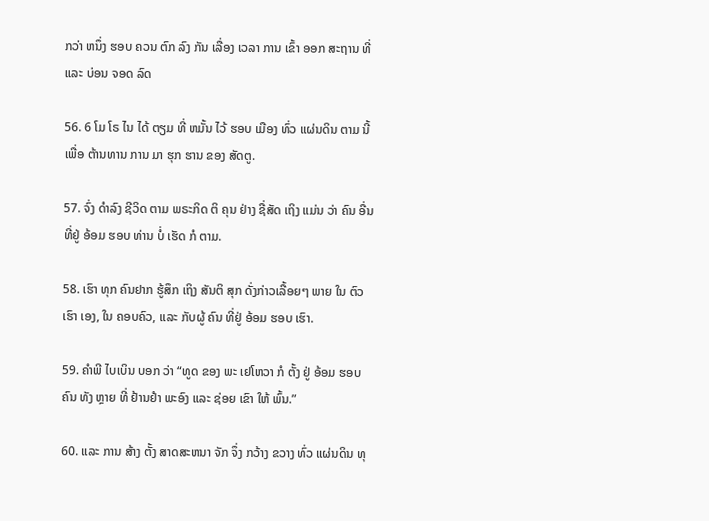ກວ່າ ຫນຶ່ງ ຮອບ ຄວນ ຕົກ ລົງ ກັນ ເລື່ອງ ເວລາ ການ ເຂົ້າ ອອກ ສະຖານ ທີ່ ແລະ ບ່ອນ ຈອດ ລົດ

56. 6 ໂມ ໂຣ ໄນ ໄດ້ ຕຽມ ທີ່ ຫມັ້ນ ໄວ້ ຮອບ ເມືອງ ທົ່ວ ແຜ່ນດິນ ຕາມ ນີ້ ເພື່ອ ຕ້ານທານ ການ ມາ ຮຸກ ຮານ ຂອງ ສັດຕູ.

57. ຈົ່ງ ດໍາລົງ ຊີວິດ ຕາມ ພຣະກິດ ຕິ ຄຸນ ຢ່າງ ຊື່ສັດ ເຖິງ ແມ່ນ ວ່າ ຄົນ ອື່ນ ທີ່ຢູ່ ອ້ອມ ຮອບ ທ່ານ ບໍ່ ເຮັດ ກໍ ຕາມ.

58. ເຮົາ ທຸກ ຄົນຢາກ ຮູ້ສຶກ ເຖິງ ສັນຕິ ສຸກ ດັ່ງກ່າວເລື້ອຍໆ ພາຍ ໃນ ຕົວ ເຮົາ ເອງ, ໃນ ຄອບຄົວ, ແລະ ກັບຜູ້ ຄົນ ທີ່ຢູ່ ອ້ອມ ຮອບ ເຮົາ.

59. ຄໍາພີ ໄບເບິນ ບອກ ວ່າ “ທູດ ຂອງ ພະ ເຢໂຫວາ ກໍ ຕັ້ງ ຢູ່ ອ້ອມ ຮອບ ຄົນ ທັງ ຫຼາຍ ທີ່ ຢ້ານຢໍາ ພະອົງ ແລະ ຊ່ອຍ ເຂົາ ໃຫ້ ພົ້ນ.”

60. ແລະ ການ ສ້າງ ຕັ້ງ ສາດສະຫນາ ຈັກ ຈຶ່ງ ກວ້າງ ຂວາງ ທົ່ວ ແຜ່ນດິນ ທຸ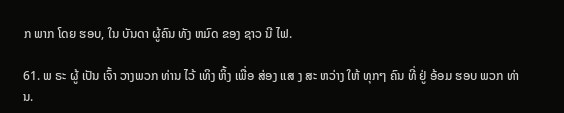ກ ພາກ ໂດຍ ຮອບ, ໃນ ບັນດາ ຜູ້ຄົນ ທັງ ຫມົດ ຂອງ ຊາວ ນີ ໄຟ.

61. ພ ຣະ ຜູ້ ເປັນ ເຈົ້າ ວາງພວກ ທ່ານ ໄວ້ ເທິງ ຫິ້ງ ເພື່ອ ສ່ອງ ແສ ງ ສະ ຫວ່າງ ໃຫ້ ທຸກໆ ຄົນ ທີ່ ຢູ່ ອ້ອມ ຮອບ ພວກ ທ່ານ.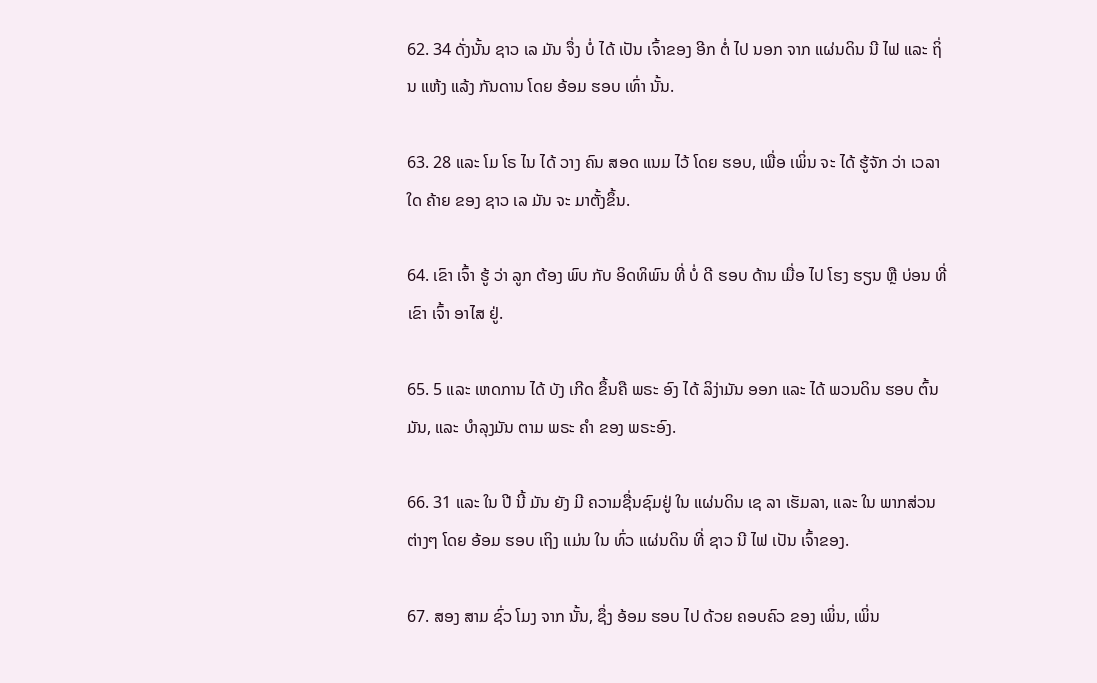62. 34 ດັ່ງນັ້ນ ຊາວ ເລ ມັນ ຈຶ່ງ ບໍ່ ໄດ້ ເປັນ ເຈົ້າຂອງ ອີກ ຕໍ່ ໄປ ນອກ ຈາກ ແຜ່ນດິນ ນີ ໄຟ ແລະ ຖິ່ນ ແຫ້ງ ແລ້ງ ກັນດານ ໂດຍ ອ້ອມ ຮອບ ເທົ່າ ນັ້ນ.

63. 28 ແລະ ໂມ ໂຣ ໄນ ໄດ້ ວາງ ຄົນ ສອດ ແນມ ໄວ້ ໂດຍ ຮອບ, ເພື່ອ ເພິ່ນ ຈະ ໄດ້ ຮູ້ຈັກ ວ່າ ເວລາ ໃດ ຄ້າຍ ຂອງ ຊາວ ເລ ມັນ ຈະ ມາຕັ້ງຂຶ້ນ.

64. ເຂົາ ເຈົ້າ ຮູ້ ວ່າ ລູກ ຕ້ອງ ພົບ ກັບ ອິດທິພົນ ທີ່ ບໍ່ ດີ ຮອບ ດ້ານ ເມື່ອ ໄປ ໂຮງ ຮຽນ ຫຼື ບ່ອນ ທີ່ ເຂົາ ເຈົ້າ ອາໄສ ຢູ່.

65. 5 ແລະ ເຫດການ ໄດ້ ບັງ ເກີດ ຂຶ້ນຄື ພຣະ ອົງ ໄດ້ ລິງ່າມັນ ອອກ ແລະ ໄດ້ ພວນດິນ ຮອບ ຕົ້ນມັນ, ແລະ ບໍາລຸງມັນ ຕາມ ພຣະ ຄໍາ ຂອງ ພຣະອົງ.

66. 31 ແລະ ໃນ ປີ ນີ້ ມັນ ຍັງ ມີ ຄວາມຊື່ນຊົມຢູ່ ໃນ ແຜ່ນດິນ ເຊ ລາ ເຮັມລາ, ແລະ ໃນ ພາກສ່ວນ ຕ່າງໆ ໂດຍ ອ້ອມ ຮອບ ເຖິງ ແມ່ນ ໃນ ທົ່ວ ແຜ່ນດິນ ທີ່ ຊາວ ນີ ໄຟ ເປັນ ເຈົ້າຂອງ.

67. ສອງ ສາມ ຊົ່ວ ໂມງ ຈາກ ນັ້ນ, ຊຶ່ງ ອ້ອມ ຮອບ ໄປ ດ້ວຍ ຄອບຄົວ ຂອງ ເພິ່ນ, ເພິ່ນ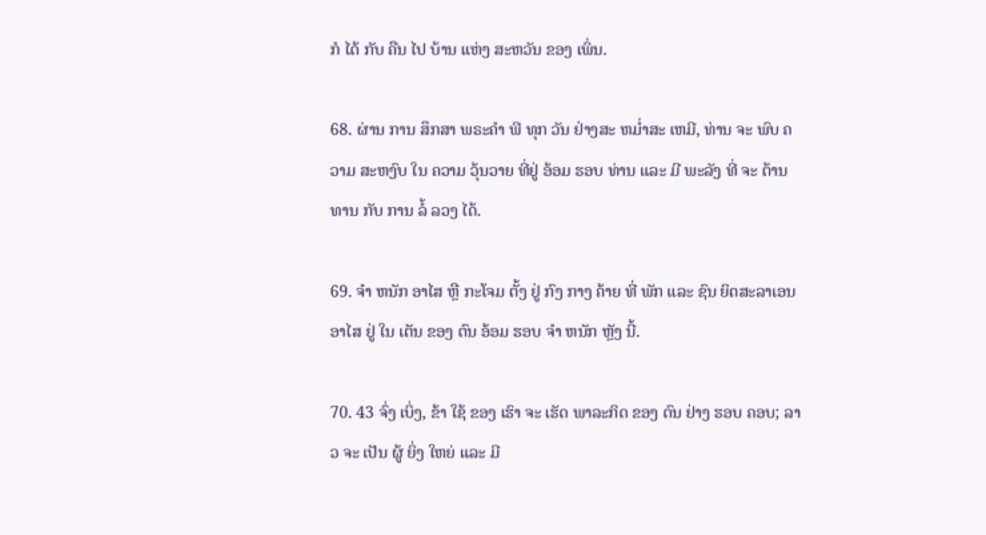ກໍ ໄດ້ ກັບ ຄືນ ໄປ ບ້ານ ແຫ່ງ ສະຫວັນ ຂອງ ເພິ່ນ.

68. ຜ່ານ ການ ສຶກສາ ພຣະຄໍາ ພີ ທຸກ ວັນ ຢ່າງສະ ຫມ່ຳສະ ເຫມີ, ທ່ານ ຈະ ພົບ ຄວາມ ສະຫງົບ ໃນ ຄວາມ ວຸ້ນວາຍ ທີ່ຢູ່ ອ້ອມ ຮອບ ທ່ານ ແລະ ມີ ພະລັງ ທີ່ ຈະ ຕ້ານທານ ກັບ ການ ລໍ້ ລວງ ໄດ້.

69. ຈໍາ ຫນັກ ອາໄສ ຫຼື ກະໂຈມ ຕັ້ງ ຢູ່ ກົງ ກາງ ຄ້າຍ ທີ່ ພັກ ແລະ ຊົນ ຍິດສະລາເອນ ອາໄສ ຢູ່ ໃນ ເຕັນ ຂອງ ຕົນ ອ້ອມ ຮອບ ຈໍາ ຫນັກ ຫຼັງ ນີ້.

70. 43 ຈົ່ງ ເບິ່ງ, ຂ້າ ໃຊ້ ຂອງ ເຮົາ ຈະ ເຮັດ ພາລະກິດ ຂອງ ຕົນ ຢ່າງ ຮອບ ຄອບ; ລາວ ຈະ ເປັນ ຜູ້ ຍິ່ງ ໃຫຍ່ ແລະ ມີ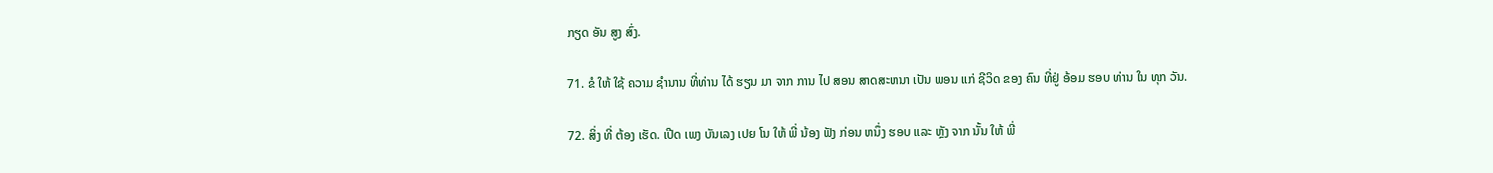ກຽດ ອັນ ສູງ ສົ່ງ.

71. ຂໍ ໃຫ້ ໃຊ້ ຄວາມ ຊໍານານ ທີ່ທ່ານ ໄດ້ ຮຽນ ມາ ຈາກ ການ ໄປ ສອນ ສາດສະຫນາ ເປັນ ພອນ ແກ່ ຊີວິດ ຂອງ ຄົນ ທີ່ຢູ່ ອ້ອມ ຮອບ ທ່ານ ໃນ ທຸກ ວັນ.

72. ສິ່ງ ທີ່ ຕ້ອງ ເຮັດ. ເປີດ ເພງ ບັນເລງ ເປຍ ໂນ ໃຫ້ ພີ່ ນ້ອງ ຟັງ ກ່ອນ ຫນຶ່ງ ຮອບ ແລະ ຫຼັງ ຈາກ ນັ້ນ ໃຫ້ ພີ່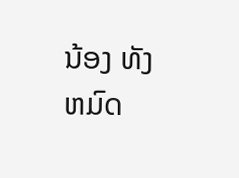ນ້ອງ ທັງ ຫມົດ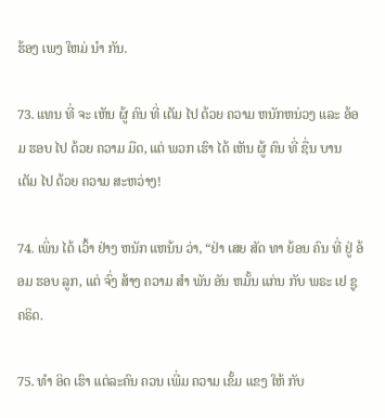ຮ້ອງ ເພງ ໃຫມ່ ນໍາ ກັນ.

73. ແທນ ທີ່ ຈະ ເຫັນ ຜູ້ ຄົນ ທີ່ ເຕັມ ໄປ ດ້ວຍ ຄວາມ ຫນັກຫນ່ວງ ແລະ ອ້ອມ ຮອບ ໄປ ດ້ວຍ ຄວາມ ມືດ, ແຕ່ ພວກ ເຮົາ ໄດ້ ເຫັນ ຜູ້ ຄົນ ທີ່ ຊື່ນ ບານ ເຕັມ ໄປ ດ້ວຍ ຄວາມ ສະຫວ່າງ!

74. ເພິ່ນ ໄດ້ ເວົ້າ ຢ່າງ ຫນັກ ແຫນ້ນ ວ່າ, “ຢ່າ ເສຍ ສັດ ທາ ຍ້ອນ ຄົນ ທີ່ ຢູ່ ອ້ອມ ຮອບ ລູກ, ແຕ່ ຈົ່ງ ສ້າງ ຄວາມ ສໍາ ພັນ ອັນ ຫມັ້ນ ແກ່ນ ກັບ ພຣະ ເຢ ຊູຄຣິດ.

75. ທໍາ ອິດ ເຮົາ ແຕ່ລະຄົນ ຄວນ ເພີ່ມ ຄວາມ ເຂັ້ມ ແຂງ ໃຫ້ ກັບ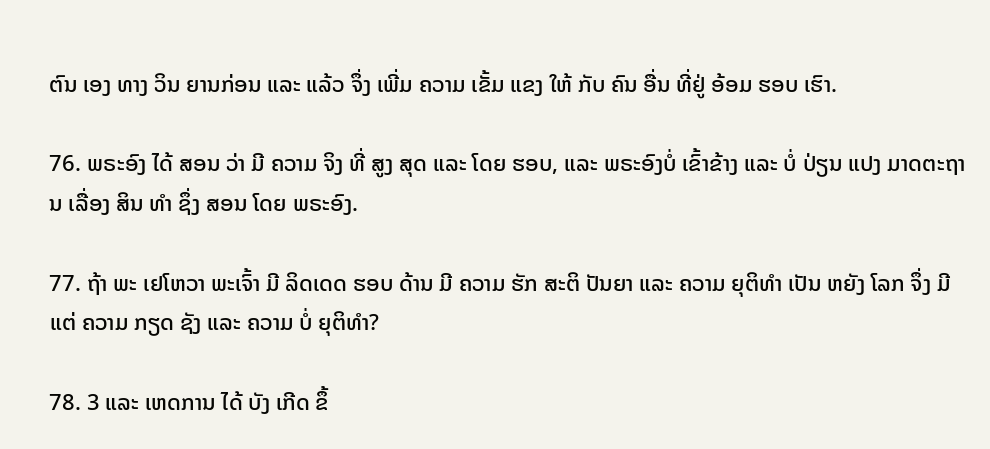ຕົນ ເອງ ທາງ ວິນ ຍານກ່ອນ ແລະ ແລ້ວ ຈຶ່ງ ເພີ່ມ ຄວາມ ເຂັ້ມ ແຂງ ໃຫ້ ກັບ ຄົນ ອື່ນ ທີ່ຢູ່ ອ້ອມ ຮອບ ເຮົາ.

76. ພຣະອົງ ໄດ້ ສອນ ວ່າ ມີ ຄວາມ ຈິງ ທີ່ ສູງ ສຸດ ແລະ ໂດຍ ຮອບ, ແລະ ພຣະອົງບໍ່ ເຂົ້າຂ້າງ ແລະ ບໍ່ ປ່ຽນ ແປງ ມາດຕະຖານ ເລື່ອງ ສິນ ທໍາ ຊຶ່ງ ສອນ ໂດຍ ພຣະອົງ.

77. ຖ້າ ພະ ເຢໂຫວາ ພະເຈົ້າ ມີ ລິດເດດ ຮອບ ດ້ານ ມີ ຄວາມ ຮັກ ສະຕິ ປັນຍາ ແລະ ຄວາມ ຍຸຕິທໍາ ເປັນ ຫຍັງ ໂລກ ຈຶ່ງ ມີ ແຕ່ ຄວາມ ກຽດ ຊັງ ແລະ ຄວາມ ບໍ່ ຍຸຕິທໍາ?

78. 3 ແລະ ເຫດການ ໄດ້ ບັງ ເກີດ ຂຶ້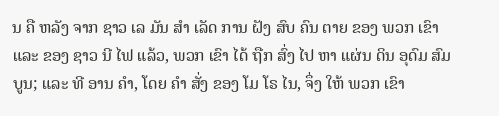ນ ຄື ຫລັງ ຈາກ ຊາວ ເລ ມັນ ສໍາ ເລັດ ການ ຝັງ ສົບ ຄົນ ຕາຍ ຂອງ ພວກ ເຂົາ ແລະ ຂອງ ຊາວ ນີ ໄຟ ແລ້ວ, ພວກ ເຂົາ ໄດ້ ຖືກ ສົ່ງ ໄປ ຫາ ແຜ່ນ ດິນ ອຸດົມ ສົມບູນ; ແລະ ທີ ອານ ຄໍາ, ໂດຍ ຄໍາ ສັ່ງ ຂອງ ໂມ ໂຣ ໄນ, ຈຶ່ງ ໃຫ້ ພວກ ເຂົາ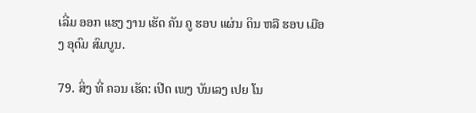ເລີ່ມ ອອກ ແຮງ ງານ ເຮັດ ຄັນ ຄູ ຮອບ ແຜ່ນ ດິນ ຫລື ຮອບ ເມືອງ ອຸດົມ ສົມບູນ.

79. ສິ່ງ ທີ່ ຄວນ ເຮັດ: ເປີດ ເພງ ບັນເລງ ເປຍ ໂນ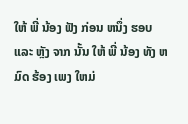ໃຫ້ ພີ່ ນ້ອງ ຟັງ ກ່ອນ ຫນຶ່ງ ຮອບ ແລະ ຫຼັງ ຈາກ ນັ້ນ ໃຫ້ ພີ່ ນ້ອງ ທັງ ຫມົດ ຮ້ອງ ເພງ ໃຫມ່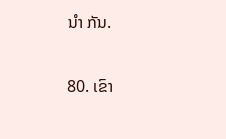ນໍາ ກັນ.

80. ເຂົາ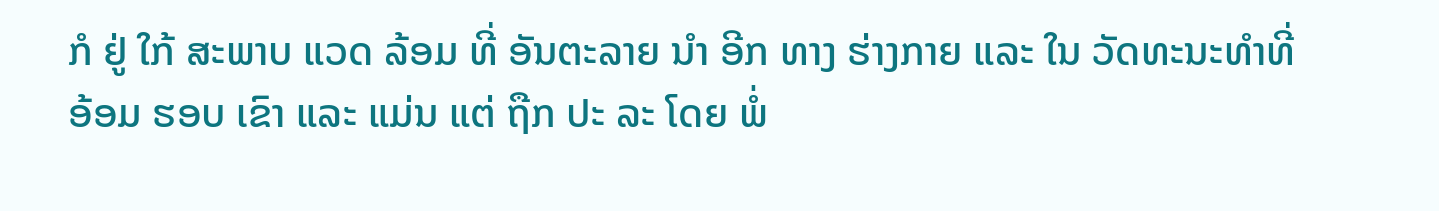ກໍ ຢູ່ ໃກ້ ສະພາບ ແວດ ລ້ອມ ທີ່ ອັນຕະລາຍ ນໍາ ອີກ ທາງ ຮ່າງກາຍ ແລະ ໃນ ວັດທະນະທໍາທີ່ ອ້ອມ ຮອບ ເຂົາ ແລະ ແມ່ນ ແຕ່ ຖືກ ປະ ລະ ໂດຍ ພໍ່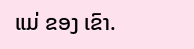ແມ່ ຂອງ ເຂົາ.